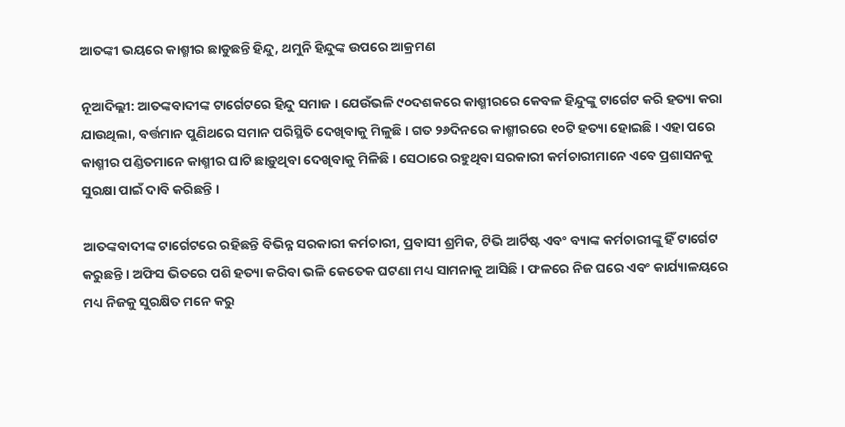ଆତଙ୍କୀ ଭୟରେ କାଶ୍ମୀର ଛାଡୁଛନ୍ତି ହିନ୍ଦୁ, ଥମୁନି ହିନ୍ଦୁଙ୍କ ଉପରେ ଆକ୍ରମଣ

ନୂଆଦିଲ୍ଲୀ: ଆତଙ୍କବାଦୀଙ୍କ ଟାର୍ଗେଟରେ ହିନ୍ଦୁ ସମାଜ । ଯେଉଁଭଳି ୯୦ଦଶକରେ କାଶ୍ମୀରରେ କେବଳ ହିନ୍ଦୁଙ୍କୁ ଟାର୍ଗେଟ କରି ହତ୍ୟା କରା ଯାଉଥିଲା, ବର୍ତ୍ତମାନ ପୁଣିଥରେ ସମାନ ପରିସ୍ଥିତି ଦେଖିବାକୁ ମିଳୁଛି । ଗତ ୨୬ଦିନରେ କାଶ୍ମୀରରେ ୧୦ଟି ହତ୍ୟା ହୋଇଛି । ଏହା ପରେ କାଶ୍ମୀର ପଣ୍ଡିତମାନେ କାଶ୍ମୀର ଘାଟି ଛାଡ଼ୁଥିବା ଦେଖିବାକୁ ମିଳିଛି । ସେଠାରେ ରହୁଥିବା ସରକାରୀ କର୍ମଚାରୀମାନେ ଏବେ ପ୍ରଶାସନକୁ ସୁରକ୍ଷା ପାଇଁ ଦାବି କରିଛନ୍ତି ।

ଆତଙ୍କବାଦୀଙ୍କ ଟାର୍ଗେଟରେ ରହିଛନ୍ତି ବିଭିନ୍ନ ସରକାରୀ କର୍ମଚାରୀ, ପ୍ରବାସୀ ଶ୍ରମିକ, ଟିଭି ଆର୍ଟିଷ୍ଟ ଏବଂ ବ୍ୟାଙ୍କ କର୍ମଚାରୀଙ୍କୁ ହିଁ ଟାର୍ଗେଟ କରୁଛନ୍ତି । ଅଫିସ ଭିତରେ ପଶି ହତ୍ୟା କରିବା ଭଳି କେତେକ ଘଟଣା ମଧ୍ୟ ସାମନାକୁ ଆସିଛି । ଫଳରେ ନିଜ ଘରେ ଏବଂ କାର୍ଯ୍ୟାଳୟରେ ମଧ୍ୟ ନିଜକୁ ସୁରକ୍ଷିତ ମନେ କରୁ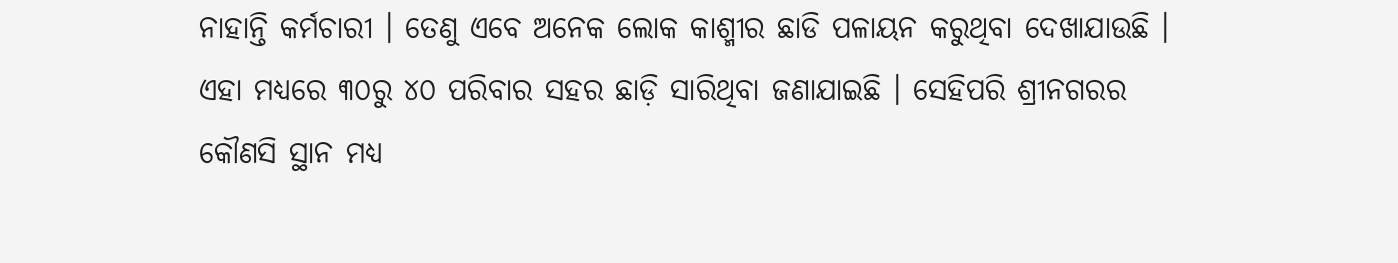ନାହାନ୍ତି କର୍ମଚାରୀ । ତେଣୁ ଏବେ ଅନେକ ଲୋକ କାଶ୍ମୀର ଛାଡି ପଳାୟନ କରୁଥିବା ଦେଖାଯାଉଛି । ଏହା ମଧ୍ୟରେ ୩୦ରୁ ୪୦ ପରିବାର ସହର ଛାଡ଼ି ସାରିଥିବା ଜଣାଯାଇଛି । ସେହିପରି ଶ୍ରୀନଗରର କୌଣସି ସ୍ଥାନ ମଧ୍ୟ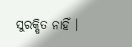ସୁରକ୍ଷିତ ନାହିଁ ।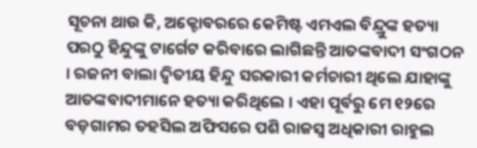ସୂଚନା ଥାଉ କି, ଅକ୍ଟୋବରରେ କେମିଷ୍ଟ ଏମଏଲ ବିନ୍ଦ୍ରୁଙ୍କ ହତ୍ୟା ପରଠୁ ହିନ୍ଦୁଙ୍କୁ ଟାର୍ଗେଟ କରିବାରେ ଲାଗିଛନ୍ତି ଆତଙ୍କବାଦୀ ସଂଗଠନ । ରଜନୀ ବାଲା ଦ୍ୱିତୀୟ ହିନ୍ଦୁ ସରକାରୀ କର୍ମଚାରୀ ଥିଲେ ଯାହାଙ୍କୁ ଆତଙ୍କବାଦୀମାନେ ହତ୍ୟା କରିଥିଲେ । ଏହା ପୂର୍ବରୁ ମେ ୧୨ରେ ବଡ଼ଗାମର ତହସିଲ ଅଫିସରେ ପଶି ରାଜସ୍ୱ ଅଧିକାରୀ ରାହୁଲ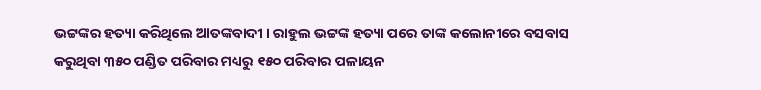ଭଟ୍ଟଙ୍କର ହତ୍ୟା କରିଥିଲେ ଆତଙ୍କବାଦୀ । ରାହୁଲ ଭଟ୍ଟଙ୍କ ହତ୍ୟା ପରେ ତାଙ୍କ କଲୋନୀରେ ବସବାସ କରୁଥିବା ୩୫୦ ପଣ୍ଡିତ ପରିବାର ମଧ୍ୟରୁ ୧୫୦ ପରିବାର ପଳାୟନ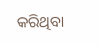କରିଥିବା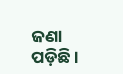ଜଣା ପଡ଼ିଛି ।